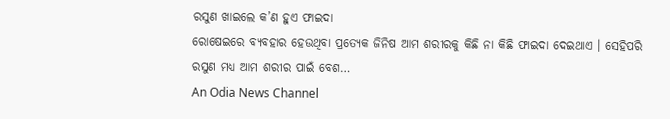ରସୁଣ ଖାଇଲେ କ’ଣ ହୁଏ ଫାଇଦା
ରୋଷେଇରେ ବ୍ୟବହାର ହେଉଥିବା ପ୍ରତ୍ୟେକ ଜିନିଷ ଆମ ଶରୀରକୁ କିଛି ନା କିଛି ଫାଇଦା ଦେଇଥାଏ । ସେହିପରି ରସୁଣ ମଧ୍ୟ ଆମ ଶରୀର ପାଇଁ ବେଶ…
An Odia News Channel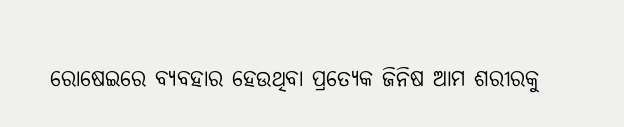ରୋଷେଇରେ ବ୍ୟବହାର ହେଉଥିବା ପ୍ରତ୍ୟେକ ଜିନିଷ ଆମ ଶରୀରକୁ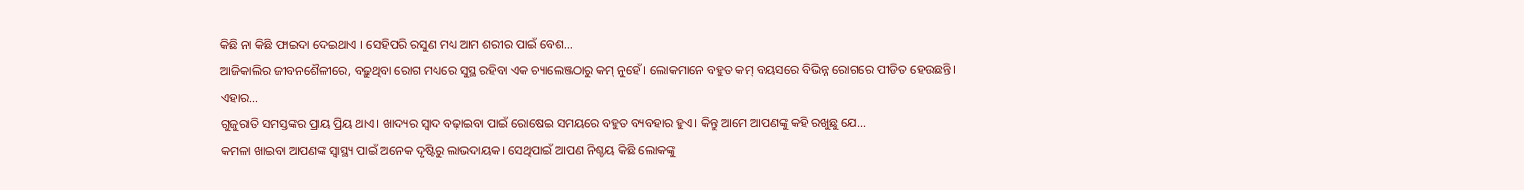କିଛି ନା କିଛି ଫାଇଦା ଦେଇଥାଏ । ସେହିପରି ରସୁଣ ମଧ୍ୟ ଆମ ଶରୀର ପାଇଁ ବେଶ…
ଆଜିକାଲିର ଜୀବନଶୈଳୀରେ, ବଢ଼ୁଥିବା ରୋଗ ମଧ୍ୟରେ ସୁସ୍ଥ ରହିବା ଏକ ଚ୍ୟାଲେଞ୍ଜଠାରୁ କମ୍ ନୁହେଁ। ଲୋକମାନେ ବହୁତ କମ୍ ବୟସରେ ବିଭିନ୍ନ ରୋଗରେ ପୀଡିତ ହେଉଛନ୍ତି। ଏହାର…
ଗୁଜୁରାତି ସମସ୍ତଙ୍କର ପ୍ରାୟ ପ୍ରିୟ ଥାଏ। ଖାଦ୍ୟର ସ୍ୱାଦ ବଢ଼ାଇବା ପାଇଁ ରୋଷେଇ ସମୟରେ ବହୁତ ବ୍ୟବହାର ହୁଏ। କିନ୍ତୁ ଆମେ ଆପଣଙ୍କୁ କହି ରଖୁଛୁ ଯେ…
କମଳା ଖାଇବା ଆପଣଙ୍କ ସ୍ୱାସ୍ଥ୍ୟ ପାଇଁ ଅନେକ ଦୃଷ୍ଟିରୁ ଲାଭଦାୟକ। ସେଥିପାଇଁ ଆପଣ ନିଶ୍ଚୟ କିଛି ଲୋକଙ୍କୁ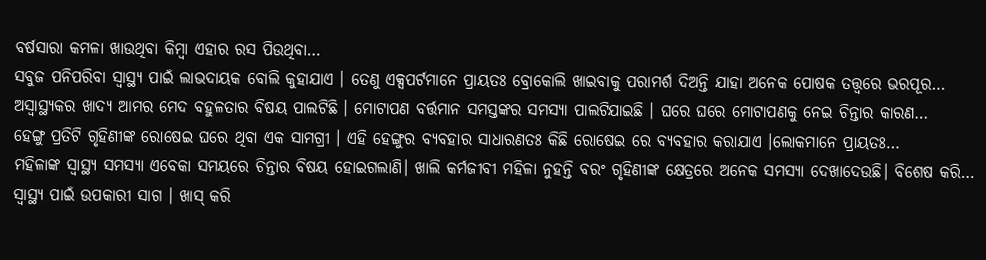ବର୍ଷସାରା କମଳା ଖାଉଥିବା କିମ୍ବା ଏହାର ରସ ପିଉଥିବା…
ସବୁଜ ପନିପରିବା ସ୍ୱାସ୍ଥ୍ୟ ପାଇଁ ଲାଭଦାୟକ ବୋଲି କୁହାଯାଏ । ତେଣୁ ଏକ୍ସପର୍ଟମାନେ ପ୍ରାୟତଃ ବ୍ରୋକୋଲି ଖାଇବାକୁ ପରାମର୍ଶ ଦିଅନ୍ତି ଯାହା ଅନେକ ପୋଷକ ତତ୍ତ୍ୱରେ ଭରପୂର…
ଅସ୍ୱାସ୍ଥ୍ୟକର ଖାଦ୍ୟ ଆମର ମେଦ ବହୁଳତାର ବିଷୟ ପାଲଟିଛି । ମୋଟାପଣ ବର୍ତ୍ତମାନ ସମସ୍ତଙ୍କର ସମସ୍ୟା ପାଲଟିଯାଇଛି । ଘରେ ଘରେ ମୋଟାପଣକୁ ନେଇ ଚିନ୍ତାର କାରଣ…
ହେଙ୍ଗୁ ପ୍ରତିଟି ଗୃହିଣୀଙ୍କ ରୋଷେଇ ଘରେ ଥିବା ଏକ ସାମଗ୍ରୀ । ଏହି ହେଙ୍ଗୁର ବ୍ୟବହାର ସାଧାରଣତଃ କିଛି ରୋଷେଇ ରେ ବ୍ୟବହାର କରାଯାଏ ।ଲୋକମାନେ ପ୍ରାୟତଃ…
ମହିଳାଙ୍କ ସ୍ୱାସ୍ଥ୍ୟ ସମସ୍ୟା ଏବେକା ସମୟରେ ଚିନ୍ତାର ବିଷୟ ହୋଇଗଲାଣି। ଖାଲି କର୍ମଜୀବୀ ମହିଳା ନୁହନ୍ତି ବରଂ ଗୃହିଣୀଙ୍କ କ୍ଷେତ୍ରରେ ଅନେକ ସମସ୍ୟା ଦେଖାଦେଉଛି। ବିଶେଷ କରି…
ସ୍ୱାସ୍ଥ୍ୟ ପାଇଁ ଉପକାରୀ ସାଗ । ଖାସ୍ କରି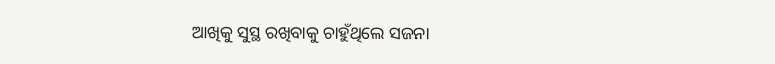ଆଖିକୁ ସୁସ୍ଥ ରଖିବାକୁ ଚାହୁଁଥିଲେ ସଜନା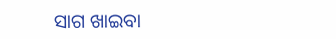ସାଗ ଖାଇବା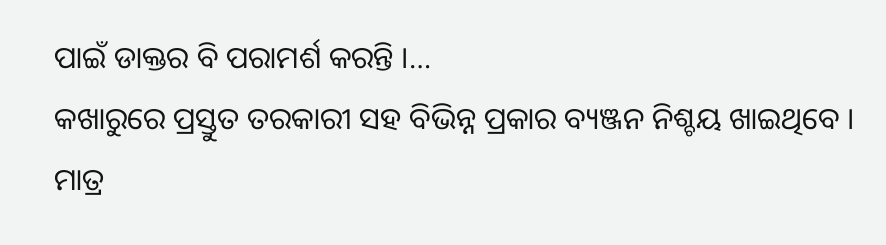ପାଇଁ ଡାକ୍ତର ବି ପରାମର୍ଶ କରନ୍ତି ।…
କଖାରୁରେ ପ୍ରସ୍ତୁତ ତରକାରୀ ସହ ବିଭିନ୍ନ ପ୍ରକାର ବ୍ୟଞ୍ଜନ ନିଶ୍ଚୟ ଖାଇଥିବେ । ମାତ୍ର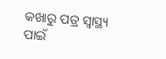କଖାରୁ ପତ୍ର ସ୍ୱାସ୍ଥ୍ୟ ପାଇଁ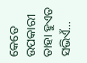କେତେ ଉପକାରୀ ତାହା ହୁଏତ ସଭିଏଁ…